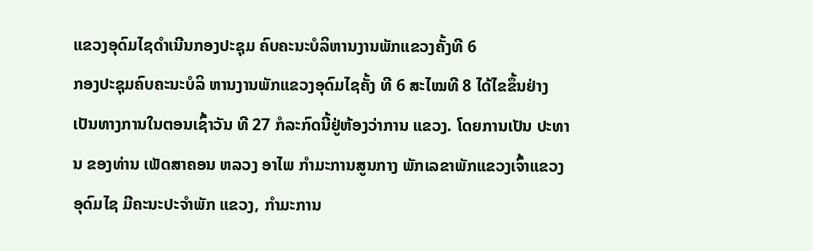ແຂວງອຸດົມໄຊດຳເນີນກອງປະຊຸມ ຄົບຄະນະບໍລິຫານງານພັກແຂວງຄັ້ງທີ 6
ກອງປະຊຸມຄົບຄະນະບໍລິ ຫານງານພັກແຂວງອຸດົມໄຊຄັ້ງ ທີ 6 ສະໄໝທີ 8 ໄດ້ໄຂຂຶ້ນຢ່າງ ເປັນທາງການໃນຕອນເຊົ້າວັນ ທີ 27 ກໍລະກົດນີ້ຢູ່ຫ້ອງວ່າການ ແຂວງ. ໂດຍການເປັນ ປະທານ ຂອງທ່ານ ເພັດສາຄອນ ຫລວງ ອາໄພ ກຳມະການສູນກາງ ພັກເລຂາພັກແຂວງເຈົ້າແຂວງ ອຸດົມໄຊ ມີຄະນະປະຈຳພັກ ແຂວງ, ກຳມະການ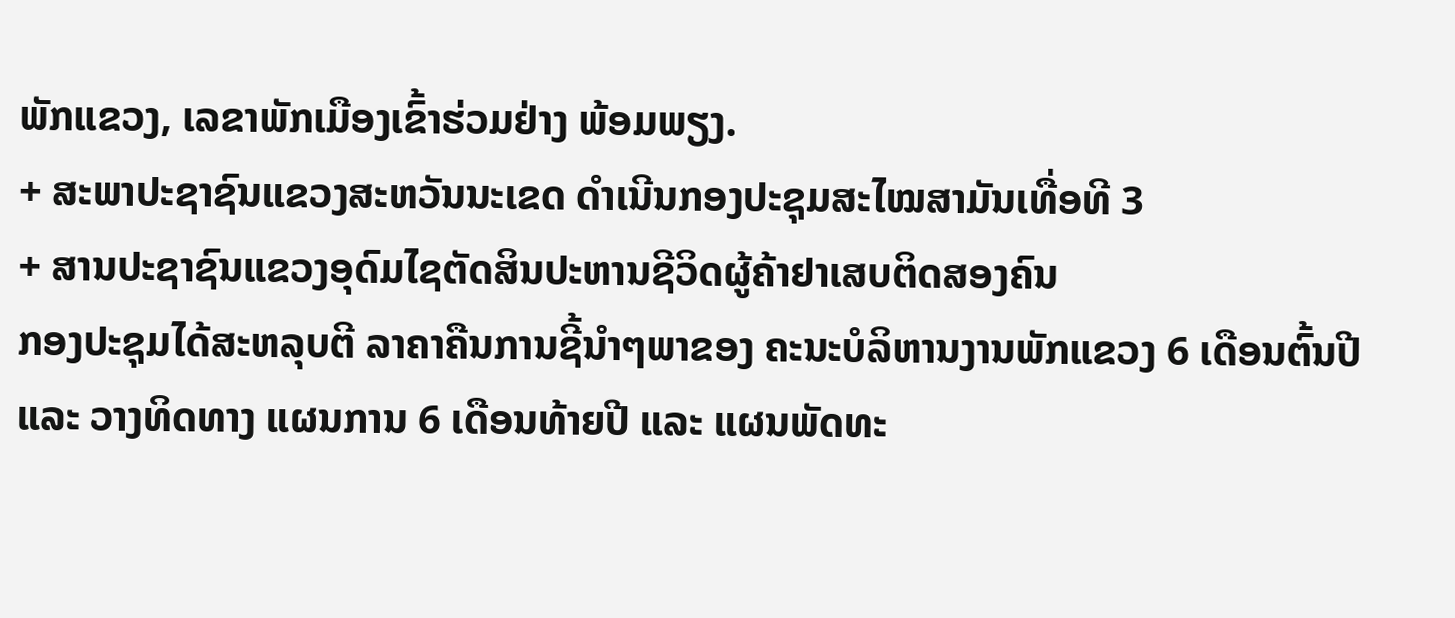ພັກແຂວງ, ເລຂາພັກເມືອງເຂົ້າຮ່ວມຢ່າງ ພ້ອມພຽງ.
+ ສະພາປະຊາຊົນແຂວງສະຫວັນນະເຂດ ດຳເນີນກອງປະຊຸມສະໄໝສາມັນເທື່ອທີ 3
+ ສານປະຊາຊົນແຂວງອຸດົມໄຊຕັດສິນປະຫານຊີວິດຜູ້ຄ້າຢາເສບຕິດສອງຄົນ
ກອງປະຊຸມໄດ້ສະຫລຸບຕີ ລາຄາຄືນການຊີ້ນຳໆພາຂອງ ຄະນະບໍລິຫານງານພັກແຂວງ 6 ເດືອນຕົ້ນປີ ແລະ ວາງທິດທາງ ແຜນການ 6 ເດືອນທ້າຍປີ ແລະ ແຜນພັດທະ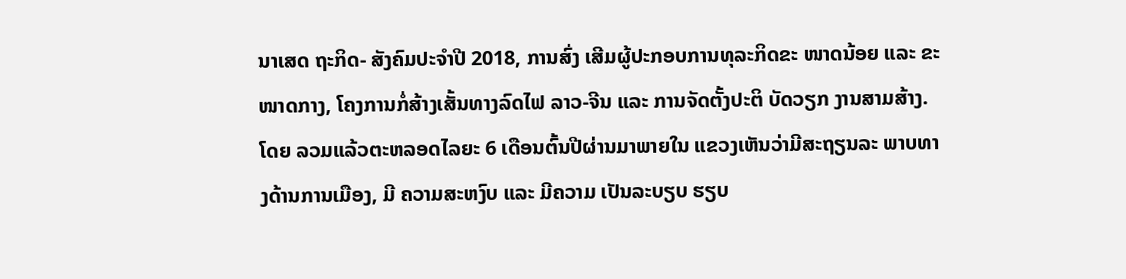ນາເສດ ຖະກິດ- ສັງຄົມປະຈຳປີ 2018, ການສົ່ງ ເສີມຜູ້ປະກອບການທຸລະກິດຂະ ໜາດນ້ອຍ ແລະ ຂະໜາດກາງ, ໂຄງການກໍ່ສ້າງເສັ້ນທາງລົດໄຟ ລາວ-ຈີນ ແລະ ການຈັດຕັ້ງປະຕິ ບັດວຽກ ງານສາມສ້າງ. ໂດຍ ລວມແລ້ວຕະຫລອດໄລຍະ 6 ເດືອນຕົ້ນປີຜ່ານມາພາຍໃນ ແຂວງເຫັນວ່າມີສະຖຽນລະ ພາບທາງດ້ານການເມືອງ, ມີ ຄວາມສະຫງົບ ແລະ ມີຄວາມ ເປັນລະບຽບ ຮຽບ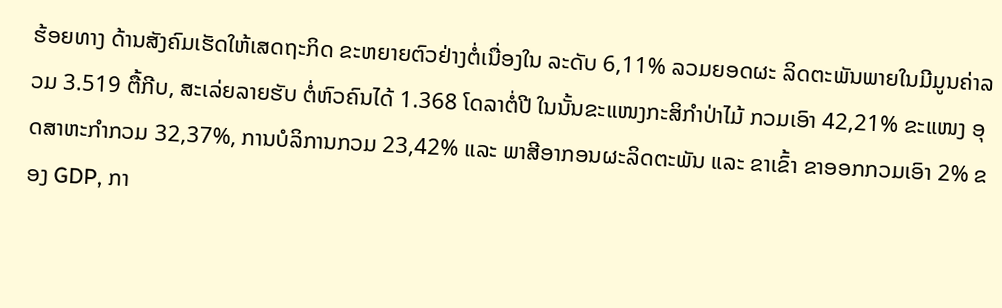ຮ້ອຍທາງ ດ້ານສັງຄົມເຮັດໃຫ້ເສດຖະກິດ ຂະຫຍາຍຕົວຢ່າງຕໍ່ເນື່ອງໃນ ລະດັບ 6,11% ລວມຍອດຜະ ລິດຕະພັນພາຍໃນມີມູນຄ່າລວມ 3.519 ຕື້ກີບ, ສະເລ່ຍລາຍຮັບ ຕໍ່ຫົວຄົນໄດ້ 1.368 ໂດລາຕໍ່ປີ ໃນນັ້ນຂະແໜງກະສິກຳປ່າໄມ້ ກວມເອົາ 42,21% ຂະແໜງ ອຸດສາຫະກຳກວມ 32,37%, ການບໍລິການກວມ 23,42% ແລະ ພາສີອາກອນຜະລິດຕະພັນ ແລະ ຂາເຂົ້າ ຂາອອກກວມເອົາ 2% ຂອງ GDP, ກາ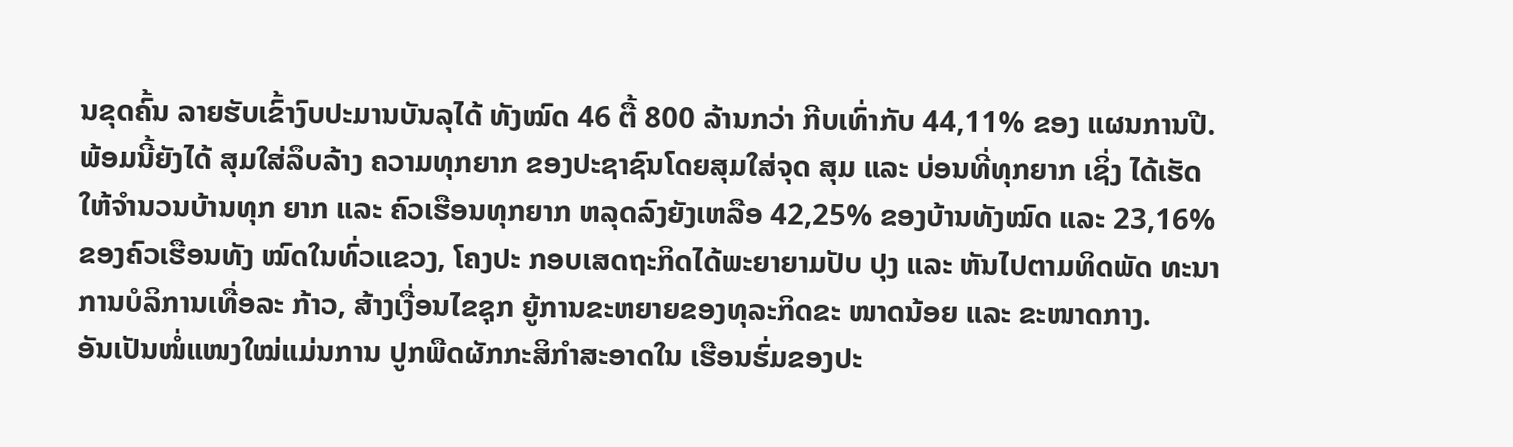ນຂຸດຄົ້ນ ລາຍຮັບເຂົ້າງົບປະມານບັນລຸໄດ້ ທັງໝົດ 46 ຕື້ 800 ລ້ານກວ່າ ກີບເທົ່າກັບ 44,11% ຂອງ ແຜນການປີ. ພ້ອມນີ້ຍັງໄດ້ ສຸມໃສ່ລຶບລ້າງ ຄວາມທຸກຍາກ ຂອງປະຊາຊົນໂດຍສຸມໃສ່ຈຸດ ສຸມ ແລະ ບ່ອນທີ່ທຸກຍາກ ເຊິ່ງ ໄດ້ເຮັດໃຫ້ຈຳນວນບ້ານທຸກ ຍາກ ແລະ ຄົວເຮືອນທຸກຍາກ ຫລຸດລົງຍັງເຫລືອ 42,25% ຂອງບ້ານທັງໝົດ ແລະ 23,16% ຂອງຄົວເຮືອນທັງ ໝົດໃນທົ່ວແຂວງ, ໂຄງປະ ກອບເສດຖະກິດໄດ້ພະຍາຍາມປັບ ປຸງ ແລະ ຫັນໄປຕາມທິດພັດ ທະນາການບໍລິການເທື່ອລະ ກ້າວ, ສ້າງເງື່ອນໄຂຊຸກ ຍູ້ການຂະຫຍາຍຂອງທຸລະກິດຂະ ໜາດນ້ອຍ ແລະ ຂະໜາດກາງ.
ອັນເປັນໜໍ່ແໜງໃໝ່ແມ່ນການ ປູກພືດຜັກກະສິກຳສະອາດໃນ ເຮືອນຮົ່ມຂອງປະ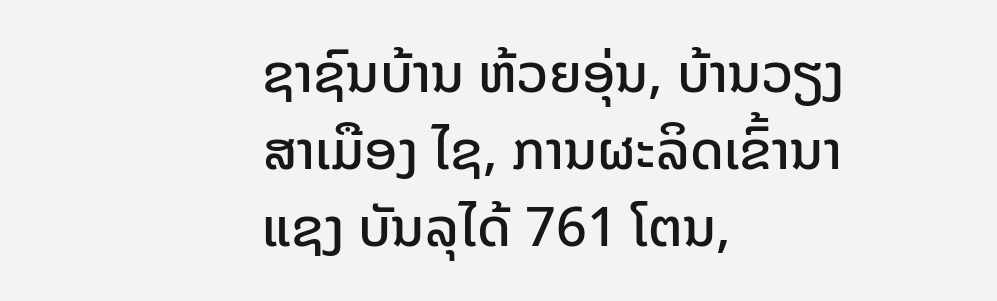ຊາຊົນບ້ານ ຫ້ວຍອຸ່ນ, ບ້ານວຽງສາເມືອງ ໄຊ, ການຜະລິດເຂົ້ານາແຊງ ບັນລຸໄດ້ 761 ໂຕນ,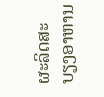ຜະລິດສະ ບຽງອາຫານ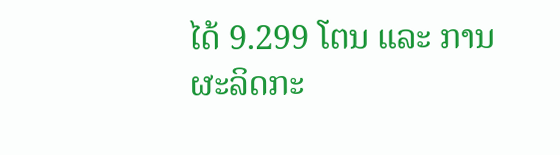ໄດ້ 9.299 ໂຕນ ແລະ ການຜະລິດກະ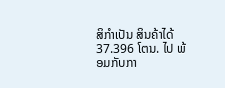ສິກຳເປັນ ສິນຄ້າໄດ້ 37.396 ໂຕນ. ໄປ ພ້ອມກັບກາ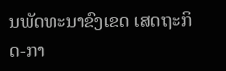ນພັດທະນາຂົງເຂດ ເສດຖະກິດ-ກາ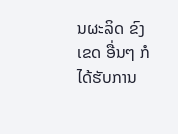ນຜະລິດ ຂົງເຂດ ອື່ນໆ ກໍໄດ້ຮັບການ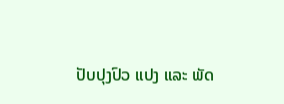ປັບປຸງປົວ ແປງ ແລະ ພັດ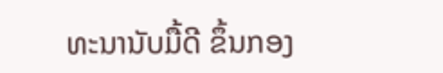ທະນານັບມື້ດີ ຂຶ້ນກອງ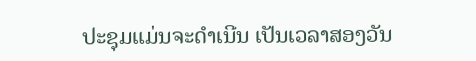ປະຊຸມແມ່ນຈະດຳເນີນ ເປັນເວລາສອງວັນ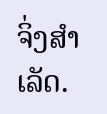ຈິ່ງສຳເລັດ.